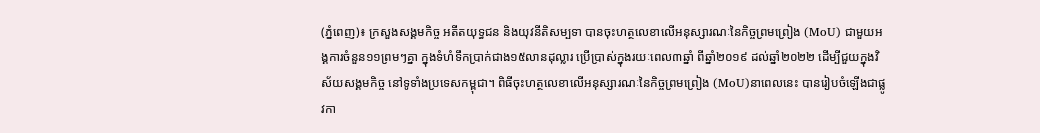(ភ្នំពេញ)៖ ក្រសួងសង្គមកិច្ច អតីតយុទ្ធជន និងយុវនីតិសម្បទា បានចុះហត្ថលេខាលើអនុស្សារណៈនៃកិច្ចព្រមព្រៀង (MoU) ជាមួយអង្គការចំនួន១១ព្រមៗគ្នា ក្នុងទំហំទឹកប្រាក់ជាង១៥លានដុល្លារ ប្រើប្រាស់ក្នុងរយៈពេល៣ឆ្នាំ ពីឆ្នាំ២០១៩ ដល់ឆ្នាំ២០២២ ដើម្បីជួយក្នុងវិស័យសង្គមកិច្ច នៅទូទាំងប្រទេសកម្ពុជា។ ពិធីចុះហត្ថលេខាលើអនុស្សារណៈនៃកិច្ចព្រមព្រៀង (MoU)នាពេលនេះ បានរៀបចំឡើងជាផ្លូវកា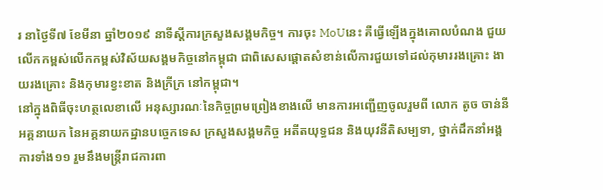រ នាថ្ងៃទី៧ ខែមីនា ឆ្នាំ២០១៩ នាទីស្តីការក្រសួងសង្គមកិច្ច។ ការចុះ MoUនេះ គឺធ្វើឡើងក្នុងគោលបំណង ជួយលើកកម្ពស់លើកកម្ពស់វិស័យសង្គមកិច្ចនៅកម្ពុជា ជាពិសេសផ្តោតសំខាន់លើការជួយទៅដល់កុមាររងគ្រោះ ងាយរងគ្រោះ និងកុមារខ្វះខាត និងក្រីក្រ នៅកម្ពុជា។
នៅក្នុងពិធីចុះហត្ថលេខាលើ អនុស្សារណៈនៃកិច្ចព្រមព្រៀងខាងលើ មានការអញ្ជើញចូលរួមពី លោក តូច ចាន់នី អគ្គនាយក នៃអគ្គនាយកដ្ឋានបច្ចេកទេស ក្រសួងសង្គមកិច្ច អតីតយុទ្ធជន និងយុវនីតិសម្បទា, ថ្នាក់ដឹកនាំអង្គការទាំង១១ រួមនឹងមន្រ្តីរាជការពា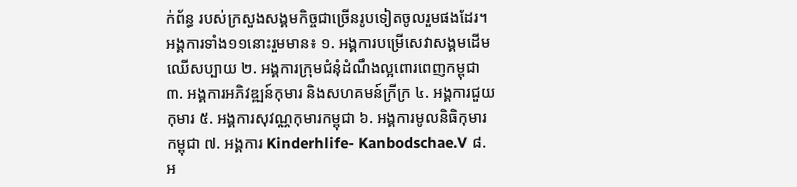ក់ព័ន្ធ របស់ក្រសួងសង្គមកិច្ចជាច្រើនរូបទៀតចូលរួមផងដែរ។
អង្គការទាំង១១នោះរួមមាន៖ ១. អង្គការបម្រើសេវាសង្គមដើមឈើសប្បាយ ២. អង្គការក្រុមជំនុំដំណឹងល្អពោរពេញកម្ពុជា ៣. អង្គការអភិវឌ្ឍន៍កុមារ និងសហគមន៍ក្រីក្រ ៤. អង្គការជួយកុមារ ៥. អង្គការសុវណ្ណកុមារកម្ពុជា ៦. អង្គការមូលនិធិកុមារកម្ពុជា ៧. អង្គការ Kinderhlife- Kanbodschae.V ៨. អ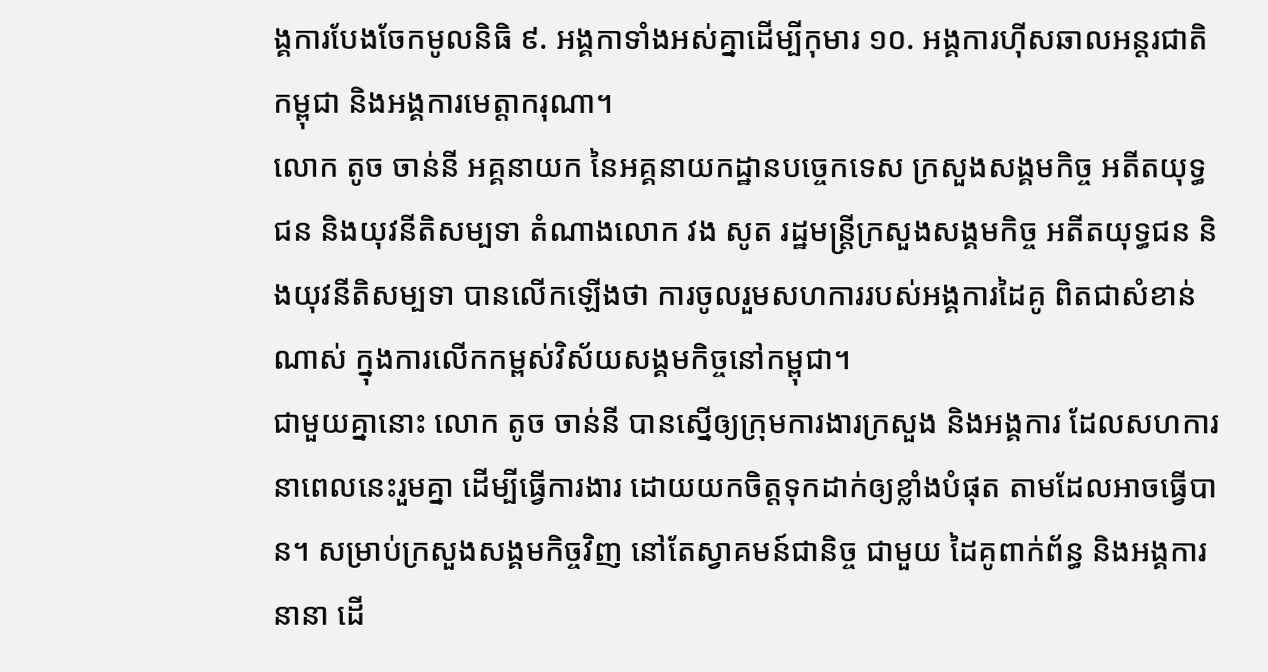ង្គការបែងចែកមូលនិធិ ៩. អង្គកាទាំងអស់គ្នាដើម្បីកុមារ ១០. អង្គការហ៊ីសឆាលអន្តរជាតិកម្ពុជា និងអង្គការមេត្តាករុណា។
លោក តូច ចាន់នី អគ្គនាយក នៃអគ្គនាយកដ្ឋានបច្ចេកទេស ក្រសួងសង្គមកិច្ច អតីតយុទ្ធជន និងយុវនីតិសម្បទា តំណាងលោក វង សូត រដ្ឋមន្ត្រីក្រសួងសង្គមកិច្ច អតីតយុទ្ធជន និងយុវនីតិសម្បទា បានលើកឡើងថា ការចូលរួមសហការរបស់អង្គការដៃគូ ពិតជាសំខាន់ណាស់ ក្នុងការលើកកម្ពស់វិស័យសង្គមកិច្ចនៅកម្ពុជា។
ជាមួយគ្នានោះ លោក តូច ចាន់នី បានស្នើឲ្យក្រុមការងារក្រសួង និងអង្គការ ដែលសហការ នាពេលនេះរួមគ្នា ដើម្បីធ្វើការងារ ដោយយកចិត្តទុកដាក់ឲ្យខ្លាំងបំផុត តាមដែលអាចធ្វើបាន។ សម្រាប់ក្រសួងសង្គមកិច្ចវិញ នៅតែស្វាគមន៍ជានិច្ច ជាមួយ ដៃគូពាក់ព័ន្ធ និងអង្គការនានា ដើ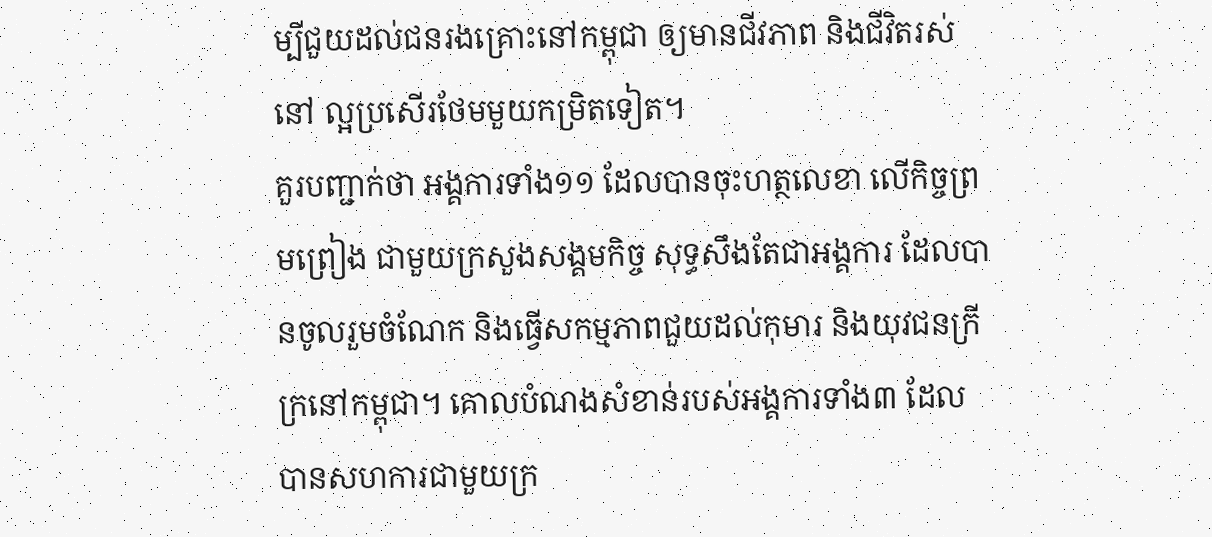ម្បីជួយដល់ជនរងគ្រោះនៅកម្ពុជា ឲ្យមានជីវភាព និងជីវិតរស់នៅ ល្អប្រសើរថែមមួយកម្រិតទៀត។
គួរបញ្ជាក់ថា អង្គការទាំង១១ ដែលបានចុះហត្ថលេខា លើកិច្ចព្រមព្រៀង ជាមួយក្រសួងសង្គមកិច្ច សុទ្ធសឹងតែជាអង្គការ ដែលបានចូលរួមចំណែក និងធ្វើសកម្មភាពជួយដល់កុមារ និងយុវជនក្រីក្រនៅកម្ពុជា។ គោលបំណងសំខាន់របស់អង្គការទាំង៣ ដែលបានសហការជាមួយក្រ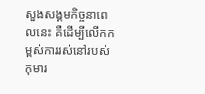សួងសង្គមកិច្ចនាពេលនេះ គឺដើម្បីលើកកម្ពស់ការរស់នៅរបស់កុមារ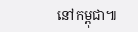នៅកម្ពុជា៕